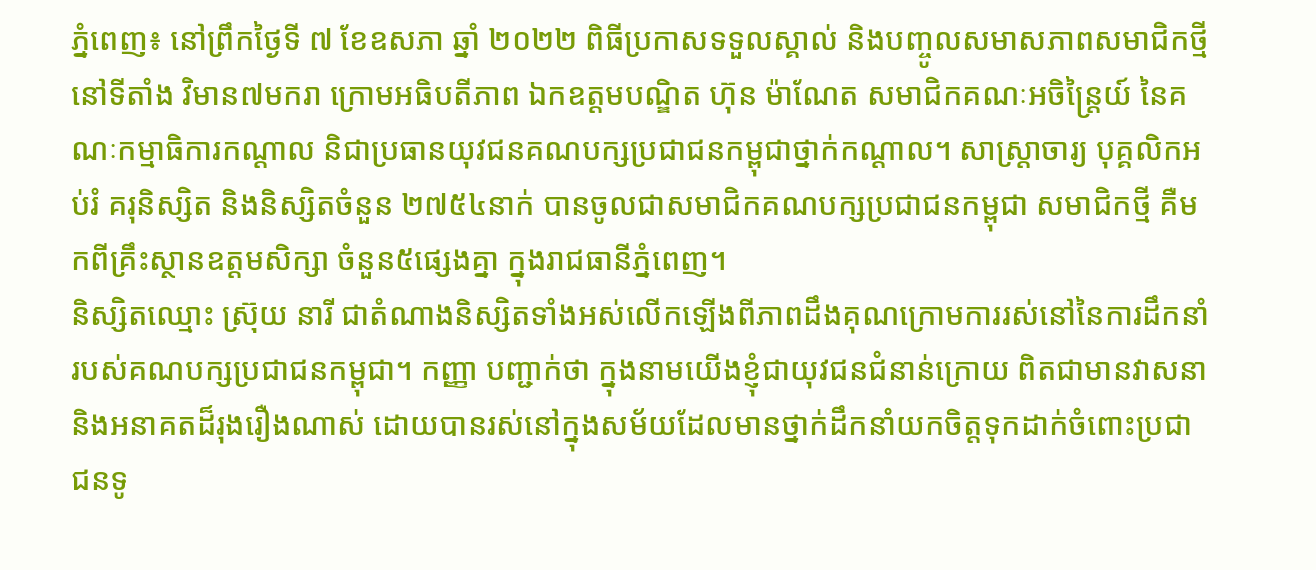ភ្នំពេញ៖ នៅព្រឹកថ្ងៃទី ៧ ខែឧសភា ឆ្នាំ ២០២២ ពិធីប្រកាសទទួលស្គាល់ និងបញ្ចូលសមាសភាពសមាជិកថ្មី នៅទីតាំង វិមាន៧មករា ក្រោមអធិបតីភាព ឯកឧត្តមបណ្ឌិត ហ៊ុន ម៉ាណែត សមាជិកគណៈអចិន្រ្តៃយ៍ នៃគណៈកម្មាធិការកណ្ដាល និជាប្រធានយុវជនគណបក្សប្រជាជនកម្ពុជាថ្នាក់កណ្ដាល។ សាស្រ្តាចារ្យ បុគ្គលិកអប់រំ គរុនិស្សិត និងនិស្សិតចំនួន ២៧៥៤នាក់ បានចូលជាសមាជិកគណបក្សប្រជាជនកម្ពុជា សមាជិកថ្មី គឺមកពីគ្រឹះស្ថានឧត្តមសិក្សា ចំនួន៥ផ្សេងគ្នា ក្នុងរាជធានីភ្នំពេញ។
និស្សិតឈ្មោះ ស្រ៊ុយ នារី ជាតំណាងនិស្សិតទាំងអស់លើកឡើងពីភាពដឹងគុណក្រោមការរស់នៅនៃការដឹកនាំរបស់គណបក្សប្រជាជនកម្ពុជា។ កញ្ញា បញ្ជាក់ថា ក្នុងនាមយើងខ្ញុំជាយុវជនជំនាន់ក្រោយ ពិតជាមានវាសនា និងអនាគតដ៏រុងរឿងណាស់ ដោយបានរស់នៅក្នុងសម័យដែលមានថ្នាក់ដឹកនាំយកចិត្តទុកដាក់ចំពោះប្រជាជនទូ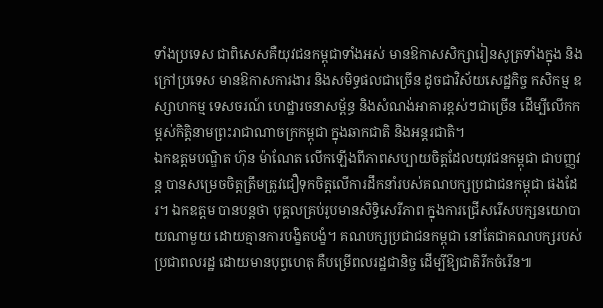ទាំងប្រទេស ជាពិសេសគឺយុវជនកម្ពុជាទាំងអស់ មានឱកាសសិក្សារៀនសូត្រទាំងក្នុង និងក្រៅប្រទេស មានឱកាសការងារ និងសមិទ្ធផលជាច្រើន ដូចជាវិស័យសេដ្ឋកិច្ច កសិកម្ម ឧស្សាហកម្ម ទេសចរណ៍ ហេដ្ឋារចនាសម្ព័ន្ធ និងសំណង់អាគារខ្ពស់ៗជាច្រើន ដើម្បីលើកកម្ពស់កិត្តិនាមព្រះរាជាណាចក្រកម្ពុជា ក្នុងឆាកជាតិ និងអន្តរជាតិ។
ឯកឧត្តមបណ្ឌិត ហ៊ុន ម៉ាណែត លើកឡើងពីភាពសប្បាយចិត្តដែលយុវជនកម្ពុជា ជាបញ្ញវន្ត បានសម្រេចចិត្តត្រឹមត្រូវជឿទុកចិត្តលើការដឹកនាំរបស់គណបក្សប្រជាជនកម្ពុជា ផងដែរ។ ឯកឧត្តម បានបន្តថា បុគ្គលគ្រប់រូបមានសិទ្ធិសេរីភាព ក្នុងការជ្រើសរើសបក្សនយោបាយណាមួយ ដោយគ្មានការបង្ខិតបង្ខំ។ គណបក្សប្រជាជនកម្ពុជា នៅតែជាគណបក្សរបស់ប្រជាពលរដ្ឋ ដោយមានបុព្វហេតុ គឺបម្រើពលរដ្ឋជានិច្ច ដើម្បីឱ្យជាតិរីកចំរើន៕